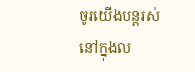ចូរយើងបន្តរស់នៅក្នុងល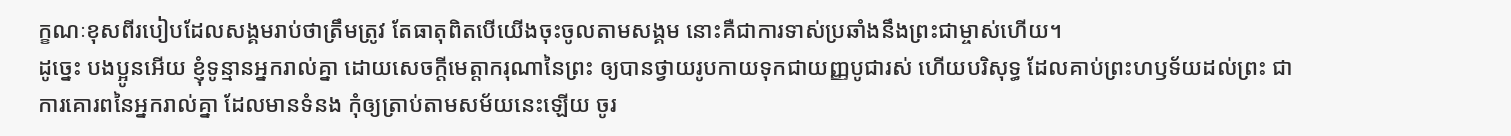ក្ខណៈខុសពីរបៀបដែលសង្គមរាប់ថាត្រឹមត្រូវ តែធាតុពិតបើយើងចុះចូលតាមសង្គម នោះគឺជាការទាស់ប្រឆាំងនឹងព្រះជាម្ចាស់ហើយ។
ដូច្នេះ បងប្អូនអើយ ខ្ញុំទូន្មានអ្នករាល់គ្នា ដោយសេចក្ដីមេត្តាករុណានៃព្រះ ឲ្យបានថ្វាយរូបកាយទុកជាយញ្ញបូជារស់ ហើយបរិសុទ្ធ ដែលគាប់ព្រះហឫទ័យដល់ព្រះ ជាការគោរពនៃអ្នករាល់គ្នា ដែលមានទំនង កុំឲ្យត្រាប់តាមសម័យនេះឡើយ ចូរ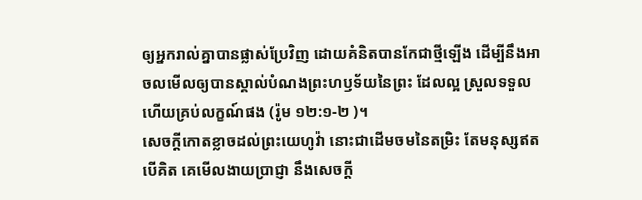ឲ្យអ្នករាល់គ្នាបានផ្លាស់ប្រែវិញ ដោយគំនិតបានកែជាថ្មីឡើង ដើម្បីនឹងអាចលមើលឲ្យបានស្គាល់បំណងព្រះហឫទ័យនៃព្រះ ដែលល្អ ស្រួលទទួល ហើយគ្រប់លក្ខណ៍ផង (រ៉ូម ១២:១-២ )។
សេចក្ដីកោតខ្លាចដល់ព្រះយេហូវ៉ា នោះជាដើមចមនៃតម្រិះ តែមនុស្សឥតបើគិត គេមើលងាយប្រាជ្ញា នឹងសេចក្ដី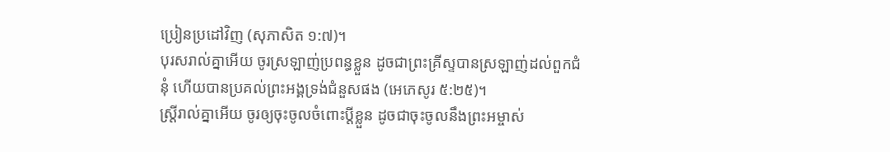ប្រៀនប្រដៅវិញ (សុភាសិត ១:៧)។
បុរសរាល់គ្នាអើយ ចូរស្រឡាញ់ប្រពន្ធខ្លួន ដូចជាព្រះគ្រីស្ទបានស្រឡាញ់ដល់ពួកជំនុំ ហើយបានប្រគល់ព្រះអង្គទ្រង់ជំនួសផង (អេភេសូរ ៥:២៥)។
ស្ត្រីរាល់គ្នាអើយ ចូរឲ្យចុះចូលចំពោះប្ដីខ្លួន ដូចជាចុះចូលនឹងព្រះអម្ចាស់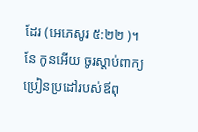ដែរ (អេភេសូរ ៥:២២ )។
នែ កូនអើយ ចូរស្ដាប់ពាក្យប្រៀនប្រដៅរបស់ឪពុ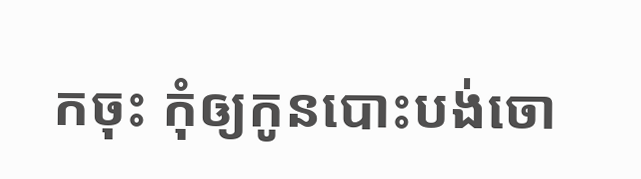កចុះ កុំឲ្យកូនបោះបង់ចោ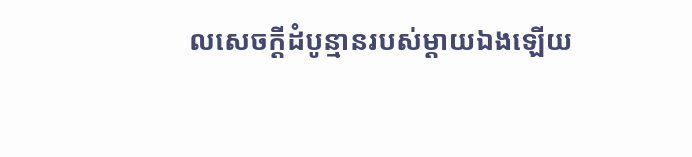លសេចក្ដីដំបូន្មានរបស់ម្ដាយឯងឡើយ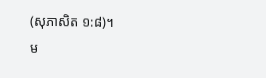(សុភាសិត ១:៨)។
ម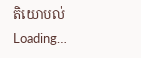តិយោបល់
Loading…